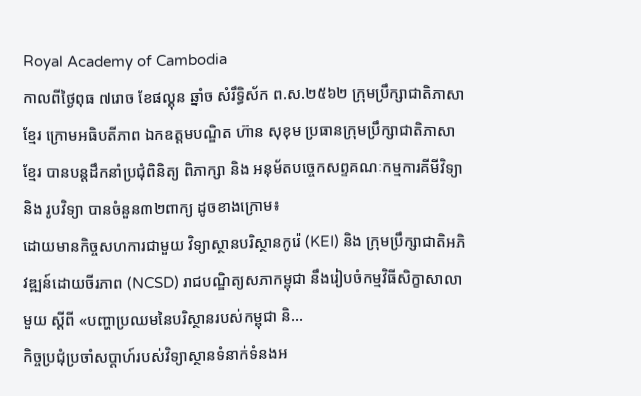Royal Academy of Cambodia
កាលពីថ្ងៃពុធ ៧រោច ខែផល្គុន ឆ្នាំច សំរឹទ្ធិស័ក ព.ស.២៥៦២ ក្រុមប្រឹក្សាជាតិភាសាខ្មែរ ក្រោមអធិបតីភាព ឯកឧត្តមបណ្ឌិត ហ៊ាន សុខុម ប្រធានក្រុមប្រឹក្សាជាតិភាសាខ្មែរ បានបន្តដឹកនាំប្រជុំពិនិត្យ ពិភាក្សា និង អនុម័តបច្ចេកសព្ទគណៈកម្មការគីមីវិទ្យា និង រូបវិទ្យា បានចំនួន៣២ពាក្យ ដូចខាងក្រោម៖
ដោយមានកិច្ចសហការជាមួយ វិទ្យាស្ថានបរិស្ថានកូរ៉េ (KEI) និង ក្រុមប្រឹក្សាជាតិអភិវឌ្ឍន៍ដោយចីរភាព (NCSD) រាជបណ្ឌិត្យសភាកម្ពុជា នឹងរៀបចំកម្មវិធីសិក្ខាសាលាមួយ ស្តីពី «បញ្ហាប្រឈមនៃបរិស្ថានរបស់កម្ពុជា និ...
កិច្ចប្រជុំប្រចាំសប្តាហ៍របស់វិទ្យាស្ថានទំនាក់ទំនងអ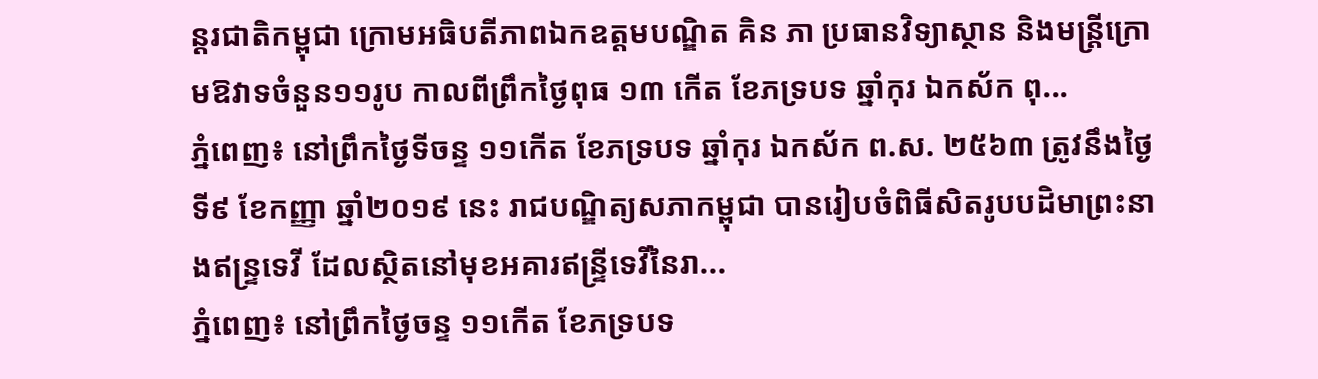ន្តរជាតិកម្ពុជា ក្រោមអធិបតីភាពឯកឧត្តមបណ្ឌិត គិន ភា ប្រធានវិទ្យាស្ថាន និងមន្ត្រីក្រោមឱវាទចំនួន១១រូប កាលពីព្រឹកថ្ងៃពុធ ១៣ កើត ខែភទ្របទ ឆ្នាំកុរ ឯកស័ក ពុ...
ភ្នំពេញ៖ នៅព្រឹកថ្ងៃទីចន្ទ ១១កើត ខែភទ្របទ ឆ្នាំកុរ ឯកស័ក ព.ស. ២៥៦៣ ត្រូវនឹងថ្ងៃទី៩ ខែកញ្ញា ឆ្នាំ២០១៩ នេះ រាជបណ្ឌិត្យសភាកម្ពុជា បានរៀបចំពិធីសិតរូបបដិមាព្រះនាងឥន្ទ្រទេវី ដែលស្ថិតនៅមុខអគារឥន្ទ្រីទេវីនៃរា...
ភ្នំពេញ៖ នៅព្រឹកថ្ងៃចន្ទ ១១កើត ខែភទ្របទ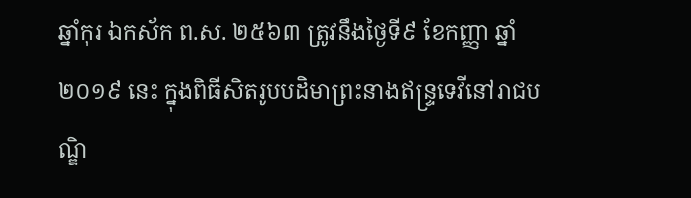ឆ្នាំកុរ ឯកស័ក ព.ស. ២៥៦៣ ត្រូវនឹងថ្ងៃទី៩ ខែកញ្ញា ឆ្នាំ២០១៩ នេះ ក្នុងពិធីសិតរូបបដិមាព្រះនាងឥន្ទ្រទេវីនៅរាជបណ្ឌិ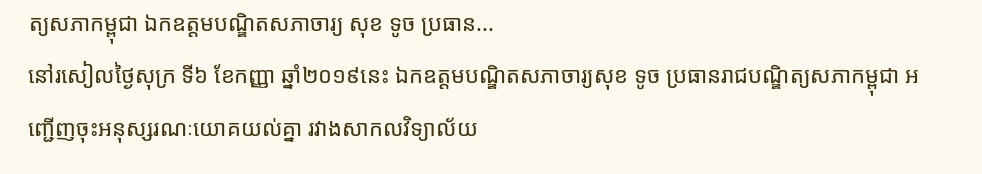ត្យសភាកម្ពុជា ឯកឧត្ដមបណ្ឌិតសភាចារ្យ សុខ ទូច ប្រធាន...
នៅរសៀលថ្ងៃសុក្រ ទី៦ ខែកញ្ញា ឆ្នាំ២០១៩នេះ ឯកឧត្តមបណ្ឌិតសភាចារ្យសុខ ទូច ប្រធានរាជបណ្ឌិត្យសភាកម្ពុជា អញ្ជើញចុះអនុស្សរណៈយោគយល់គ្នា រវាងសាកលវិទ្យាល័យ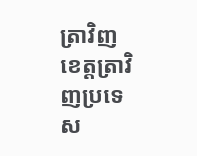ត្រាវិញ ខេត្តត្រាវិញប្រទេស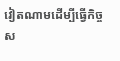វៀតណាមដើម្បីធ្វើកិច្ចស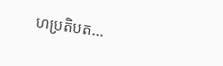ហប្រតិបត...